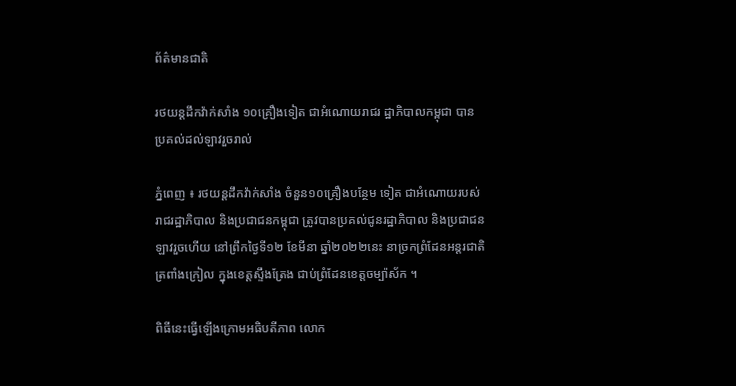ព័ត៌មានជាតិ

រថយន្ដដឹកវ៉ាក់សាំង ១០គ្រឿងទៀត ជាអំណោយរាជរ ដ្ឋាភិបាលកម្ពុជា បានប្រគល់ដល់ឡាវរួចរាល់

ភ្នំពេញ ៖ រថយន្ដដឹកវ៉ាក់សាំង ចំនួន១០គ្រឿងបន្ថែម ទៀត ជាអំណោយរបស់រាជរដ្ឋាភិបាល និងប្រជាជនកម្ពុជា ត្រូវបានប្រគល់ជូនរដ្ឋាភិបាល និងប្រជាជន ឡាវរួចហើយ នៅព្រឹកថ្ងៃទី១២ ខែមីនា ឆ្នាំ២០២២នេះ នាច្រកព្រំដែនអន្តរជាតិត្រពាំងក្រៀល ក្នុងខេត្តស្ទឹងត្រែង ជាប់ព្រំដែនខេត្តចម្ប៉ាស័ក ។

ពិធីនេះធ្វើឡើងក្រោមអធិបតីភាព លោក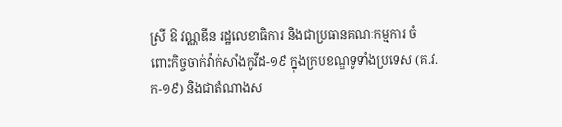ស្រី ឱ វណ្ណឌីន រដ្ឋលេខាធិការ និងជាប្រធានគណៈកម្មការ ចំពោះកិច្ចចាក់វ៉ាក់សាំងកូវីដ-១៩ ក្នុងក្របខណ្ឌទូទាំងប្រទេស (គ.វ.ក-១៩) និងជាតំណាងស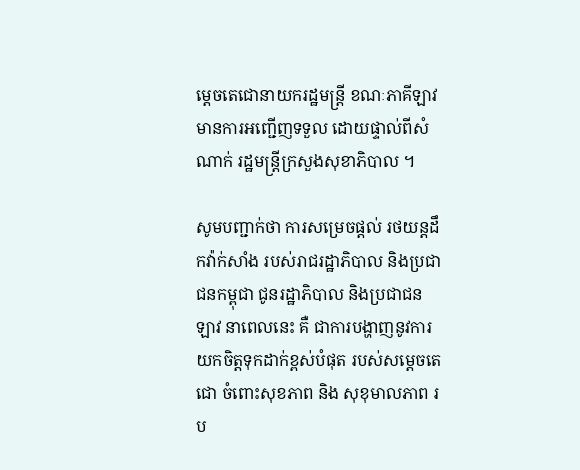ម្តេចតេជោនាយករដ្ឋមន្រ្តី ខណៈភាគីឡាវ មានការអញ្ជើញទទួល ដោយផ្ទាល់ពីសំណាក់ រដ្ឋមន្ដ្រីក្រសួងសុខាភិបាល ។

សូមបញ្ជាក់ថា ការសម្រេចផ្តល់ រថយន្តដឹកវ៉ាក់សាំង របស់រាជរដ្ឋាភិបាល និងប្រជាជនកម្ពុជា ជូនរដ្ឋាភិបាល និងប្រជាជន ឡាវ នាពេលនេះ គឺ ជាការបង្ហាញនូវការ យកចិត្តទុកដាក់ខ្ពស់បំផុត របស់សម្តេចតេជោ ចំពោះសុខភាព និង សុខុមាលភាព រប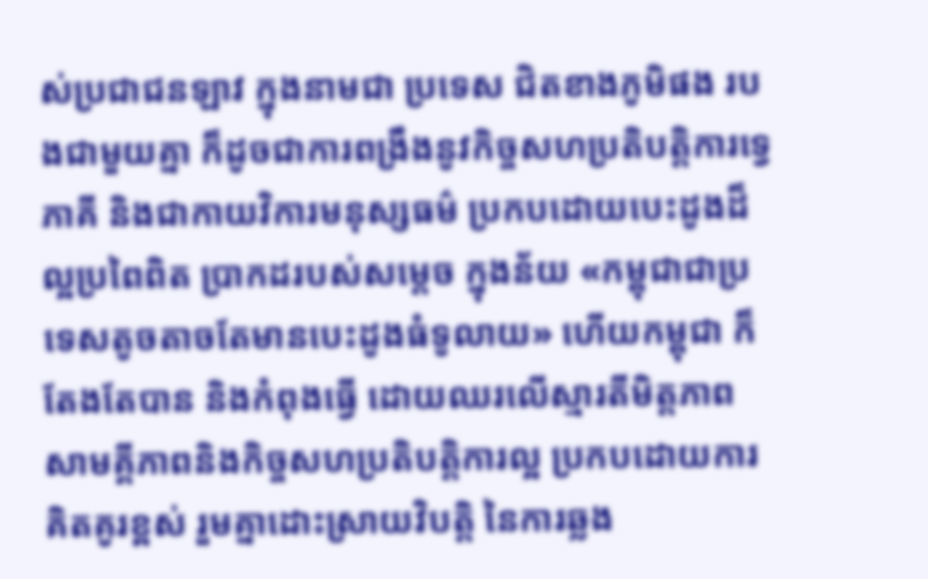ស់ប្រជាជនឡាវ ក្នុងនាមជា ប្រទេស ជិតខាងភូមិផង របងជាមួយគ្នា ក៏ដូចជាការពង្រឹងនូវកិច្ចសហប្រតិបត្តិការទ្វេភាគី និងជាកាយវិការមនុស្សធម៌ ប្រកបដោយបេះដូងដ៏ល្អប្រពៃពិត ប្រាកដរបស់សម្តេច ក្នុងន័យ «កម្ពុជាជាប្រទេសតូចតាចតែមានបេះដូងធំទូលាយ» ហើយកម្ពុជា ក៏តែងតែបាន និងកំពុងធ្វើ ដោយឈរលើស្មារតីមិត្តភាព សាមគ្គីភាពនិងកិច្ចសហប្រតិបត្តិការល្អ ប្រកបដោយការគិតគូរខ្ពស់ រួមគ្នាដោះស្រាយវិបត្តិ នៃការឆ្លង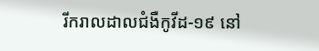រីករាលដាលជំងឺកូវីដ-១៩ នៅ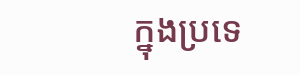ក្នុងប្រទេ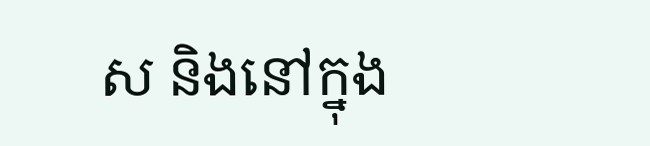ស និងនៅក្នុង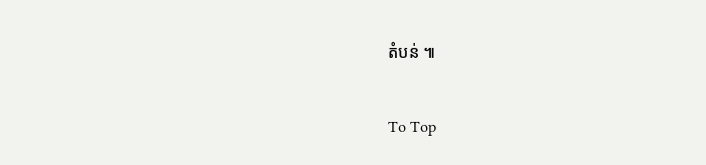តំបន់ ៕

To Top